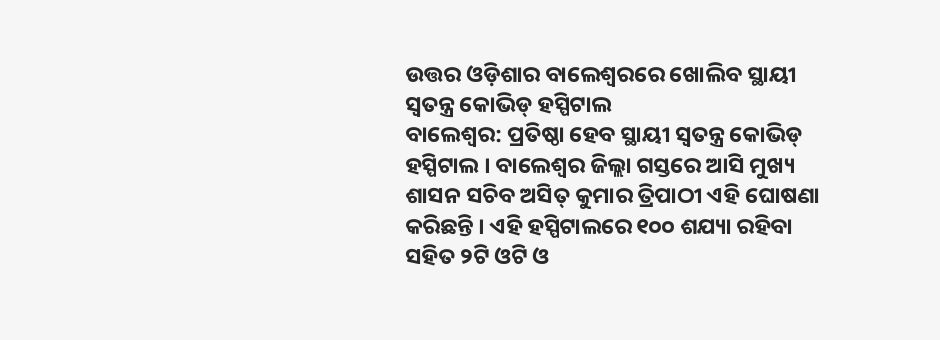ଉତ୍ତର ଓଡ଼ିଶାର ବାଲେଶ୍ୱରରେ ଖୋଲିବ ସ୍ଥାୟୀ ସ୍ୱତନ୍ତ୍ର କୋଭିଡ୍ ହସ୍ପିଟାଲ
ବାଲେଶ୍ୱର: ପ୍ରତିଷ୍ଠା ହେବ ସ୍ଥାୟୀ ସ୍ୱତନ୍ତ୍ର କୋଭିଡ୍ ହସ୍ପିଟାଲ । ବାଲେଶ୍ୱର ଜିଲ୍ଲା ଗସ୍ତରେ ଆସି ମୁଖ୍ୟ ଶାସନ ସଚିବ ଅସିତ୍ କୁମାର ତ୍ରିପାଠୀ ଏହି ଘୋଷଣା କରିଛନ୍ତି । ଏହି ହସ୍ପିଟାଲରେ ୧୦୦ ଶଯ୍ୟା ରହିବା ସହିତ ୨ଟି ଓଟି ଓ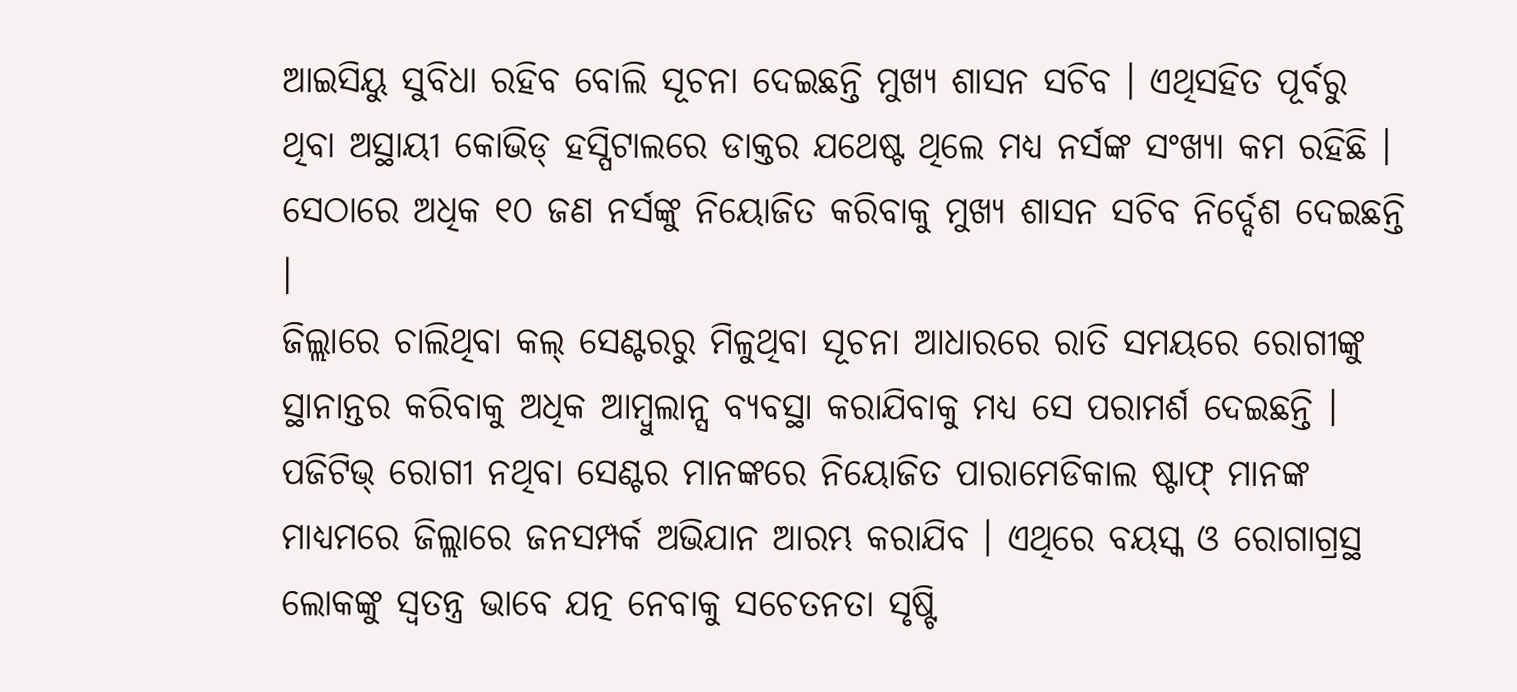ଆଇସିୟୁ ସୁବିଧା ରହିବ ବୋଲି ସୂଚନା ଦେଇଛନ୍ତି ମୁଖ୍ୟ ଶାସନ ସଚିବ । ଏଥିସହିତ ପୂର୍ବରୁ ଥିବା ଅସ୍ଥାୟୀ କୋଭିଡ୍ ହସ୍ପିଟାଲରେ ଡାକ୍ତର ଯଥେଷ୍ଟ ଥିଲେ ମଧ୍ୟ ନର୍ସଙ୍କ ସଂଖ୍ୟା କମ ରହିଛି । ସେଠାରେ ଅଧିକ ୧୦ ଜଣ ନର୍ସଙ୍କୁ ନିୟୋଜିତ କରିବାକୁ ମୁଖ୍ୟ ଶାସନ ସଚିବ ନିର୍ଦ୍ଦେଶ ଦେଇଛନ୍ତି ।
ଜିଲ୍ଲାରେ ଚାଲିଥିବା କଲ୍ ସେଣ୍ଟରରୁ ମିଳୁଥିବା ସୂଚନା ଆଧାରରେ ରାତି ସମୟରେ ରୋଗୀଙ୍କୁ ସ୍ଥାନାନ୍ତର କରିବାକୁ ଅଧିକ ଆମ୍ବୁଲାନ୍ସ ବ୍ୟବସ୍ଥା କରାଯିବାକୁ ମଧ୍ୟ ସେ ପରାମର୍ଶ ଦେଇଛନ୍ତି । ପଜିଟିଭ୍ ରୋଗୀ ନଥିବା ସେଣ୍ଟର ମାନଙ୍କରେ ନିୟୋଜିତ ପାରାମେଡିକାଲ ଷ୍ଟାଫ୍ ମାନଙ୍କ ମାଧ୍ୟମରେ ଜିଲ୍ଲାରେ ଜନସମ୍ପର୍କ ଅଭିଯାନ ଆରମ୍ଭ କରାଯିବ । ଏଥିରେ ବୟସ୍କ ଓ ରୋଗାଗ୍ରସ୍ଥ ଲୋକଙ୍କୁ ସ୍ୱତନ୍ତ୍ର ଭାବେ ଯତ୍ନ ନେବାକୁ ସଚେତନତା ସୃଷ୍ଟି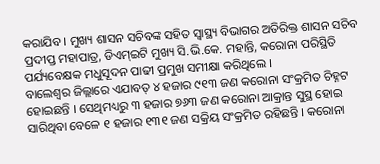କରାଯିବ । ମୁଖ୍ୟ ଶାସନ ସଚିବଙ୍କ ସହିତ ସ୍ୱାସ୍ଥ୍ୟ ବିଭାଗର ଅତିରିକ୍ତ ଶାସନ ସଚିବ ପ୍ରଦୀପ୍ତ ମହାପାତ୍ର, ଡିଏମ୍ଇଟି ମୁଖ୍ୟ ସି.ଭି.କେ. ମହାନ୍ତି, କରୋନା ପରିସ୍ଥିତି ପର୍ଯ୍ୟବେକ୍ଷକ ମଧୁସୂଦନ ପାଢୀ ପ୍ରମୁଖ ସମୀକ୍ଷା କରିଥିଲେ ।
ବାଲେଶ୍ୱର ଜିଲ୍ଲାରେ ଏଯାବତ୍ ୪ ହଜାର ୯୧୩ ଜଣ କରୋନା ସଂକ୍ରମିତ ଚିହ୍ନଟ ହୋଇଛନ୍ତି । ସେଥିମଧ୍ୟରୁ ୩ ହଜାର ୭୬୩ ଜଣ କରୋନା ଆକ୍ରାନ୍ତ ସୁସ୍ଥ ହୋଇ ସାରିଥିବା ବେଳେ ୧ ହଜାର ୧୩୧ ଜଣ ସକ୍ରିୟ ସଂକ୍ରମିତ ରହିଛନ୍ତି । କରୋନା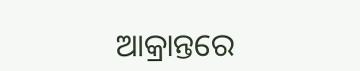ଆକ୍ରାନ୍ତରେ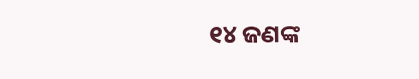୧୪ ଜଣଙ୍କ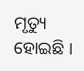ମୃତ୍ୟୁ ହୋଇଛି ।